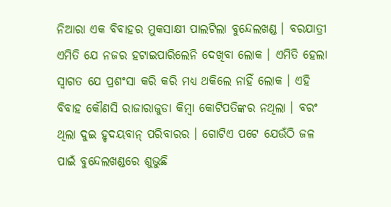ନିଆରା ଏକ ବିବାହର ମୁକସାକ୍ଷୀ ପାଲଟିଲା ବୁନ୍ଦେଲଖଣ୍ଡ । ବରଯାତ୍ରୀ ଏମିତି ଯେ ନଜର ହଟାଇପାରିଲେନି ଦେଖିବା ଲୋକ । ଏମିତି ହେଲା ସ୍ବାଗତ ଯେ ପ୍ରଶଂସା କରି କରି ମଧ୍ୟ ଥକିଲେ ନାହିଁ ଲୋକ । ଏହି ବିବାହ କୌଣସି ରାଜାରାଜୁଡା କିମ୍ବା କୋଟିପତିଙ୍କର ନଥିଲା । ବରଂ ଥିଲା ଦୁଇ ହୃଦୟବାନ୍ ପରିବାରର । ଗୋଟିଏ ପଟେ ଯେଉଁଠି ଜଳ ପାଇଁ ବୁନ୍ଦେଲଖଣ୍ଡରେ ଶୁଭୁଛି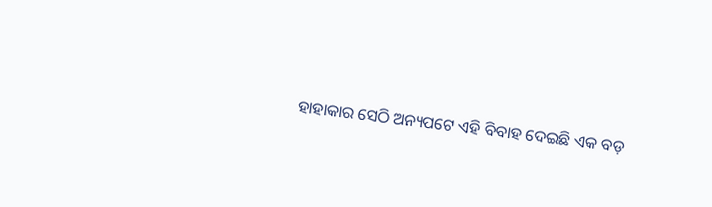ହାହାକାର ସେଠି ଅନ୍ୟପଟେ ଏହି ବିବାହ ଦେଇଛି ଏକ ବଡ଼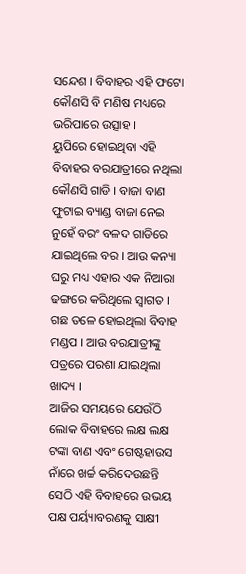ସନ୍ଦେଶ । ବିବାହର ଏହି ଫଟୋ କୌଣସି ବି ମଣିଷ ମଧ୍ୟରେ ଭରିପାରେ ଉତ୍ସାହ ।
ୟୁପିରେ ହୋଇଥିବା ଏହି ବିବାହର ବରଯାତ୍ରୀରେ ନଥିଲା କୌଣସି ଗାଡି । ବାଜା ବାଣ ଫୁଟାଇ ବ୍ୟାଣ୍ଡ ବାଜା ନେଇ ନୁହେଁ ବରଂ ବଳଦ ଗାଡିରେ ଯାଇଥିଲେ ବର । ଆଉ କନ୍ୟା ଘରୁ ମଧ୍ୟ ଏହାର ଏକ ନିଆରା ଢଙ୍ଗରେ କରିଥିଲେ ସ୍ବାଗତ । ଗଛ ତଳେ ହୋଇଥିଲା ବିବାହ ମଣ୍ଡପ । ଆଉ ବରଯାତ୍ରୀଙ୍କୁ ପତ୍ରରେ ପରଶା ଯାଇଥିଲା ଖାଦ୍ୟ ।
ଆଜିର ସମୟରେ ଯେଉଁଠି ଲୋକ ବିବାହରେ ଲକ୍ଷ ଲକ୍ଷ ଟଙ୍କା ବାଣ ଏବଂ ଗେଷ୍ଟହାଉସ ନାଁରେ ଖର୍ଚ୍ଚ କରିଦେଉଛନ୍ତି ସେଠି ଏହି ବିବାହରେ ଉଭୟ ପକ୍ଷ ପର୍ୟ୍ୟାବରଣକୁ ସାକ୍ଷୀ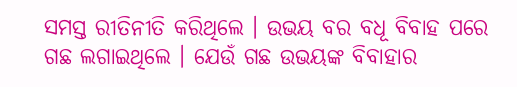ସମସ୍ତ ରୀତିନୀତି କରିଥିଲେ । ଉଭୟ ବର ବଧୂ ବିବାହ ପରେ ଗଛ ଲଗାଇଥିଲେ । ଯେଉଁ ଗଛ ଉଭୟଙ୍କ ବିବାହାର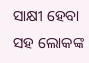ସାକ୍ଷୀ ହେବା ସହ ଲୋକଙ୍କ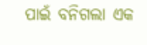ପାଇଁ ବନିଗଲା ଏକ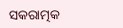ସକରାତ୍ମକ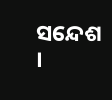ସନ୍ଦେଶ ।